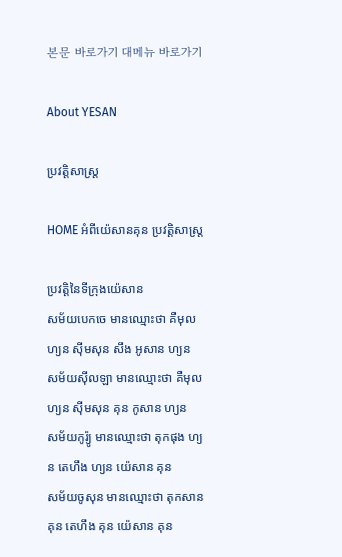본문 바로가기 대메뉴 바로가기

About YESAN

ប្រវត្តិសាស្ត្រ

HOME អំពីយ៉េសានគុន ប្រវត្តិសាស្ត្រ

ប្រវត្តិនៃទីក្រុងយ៉េសាន
សម័យបេកចេ មានឈ្មោះថា គឺមុល ហ្យន ស៊ីមសុន សឹង អូសាន ហ្យន
សម័យស៊ីលឡា មានឈ្មោះថា គឺមុល ហ្យន ស៊ីមសុន គុន កូសាន ហ្យន
សម័យកូរ៉្យូ មានឈ្មោះថា តុកផុង ហ្យន តេហឹង ហ្យន យ៉េសាន គុន
សម័យចូសុន មានឈ្មោះថា តុកសាន គុន តេហឹង គុន យ៉េសាន គុន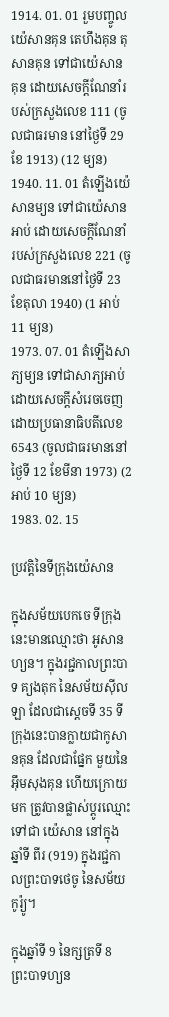1914. 01. 01 រួមបញ្ចូលយ៉េសានគុន តេហឹងគុន តុសានគុន ទៅជាយ៉េសាន គុន ដោយសេចក្តីណែនាំរបស់ក្រសួងលេខ 111 (ចូលជាធរមាន នៅថ្ងៃទី 29 ខែ 1913) (12 ម្យន)
1940. 11. 01 តំឡើងយ៉េសានម្យន ទៅជាយ៉េសានអាប់ ដោយសេចក្តីណែនាំ របស់ក្រសួងលេខ 221 (ចូលជាធរមាននៅថ្ងៃទី 23 ខែតុលា 1940) (1 អាប់ 11 ម្យន)
1973. 07. 01 តំឡើងសាភ្យម្យន ទៅជាសាភ្យអាប់ ដោយសេចក្តីសំរេចចេញ ដោយប្រធានាធិបតីលេខ 6543 (ចូលជាធរមាននៅ ថ្ងៃទី 12 ខែមីនា 1973) (2 អាប់ 10 ម្យន)
1983. 02. 15

ប្រវត្តិនៃទីក្រុងយ៉េសាន

ក្នុងសម័យបេកចេ ទីក្រុងនេះមានឈ្មោះថា អូសានហ្យន។ ក្នុងរជ្ជកាលព្រះបាទ គ្យងតុក នៃសម័យស៊ីលឡា ដែលជាស្តេចទី 35 ទីក្រុងនេះបានក្លាយជាកូសានគុន ដែលជាផ្នែក មួយនៃអ៊ឹមសុងគុន ហើយក្រោយមក ត្រូវបានផ្លាស់ប្តូរឈ្មោះទៅជា យ៉េសាន នៅក្នុង ឆ្នាំទី ពីរ (919) ក្នុងរជ្ជកាលព្រះបាទថេចូ នៃសម័យកូរ៉្យូ។

ក្នុងឆ្នាំទី 9 នៃក្សត្រទី 8 ព្រះបាទហ្យន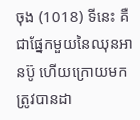ចុង (1018) ទីនេះ គឺជាផ្នែកមួយនៃឈុនអានប៊ូ ហើយក្រោយមកត្រូវបានដា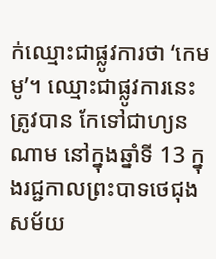ក់ឈ្មោះជាផ្លូវការថា ‘កេមមូ’។ ឈ្មោះជាផ្លូវការនេះ ត្រូវបាន កែទៅជាហ្យនណាម នៅក្នុងឆ្នាំទី 13 ក្នុងរជ្ជកាលព្រះបាទថេជុង សម័យ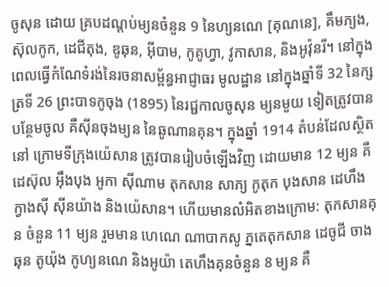ចូសុន ដោយ គ្របដណ្តប់ម្យនចំនួន 9 នៃហ្យនណេ [គុណនេ], គឹមភ្យង, ស៊ុលកូក, ដេជីតុង, ឌូឆុន, អ៊ីបាម, កូគូហ្វា, វូកាសាន, និងអូវ៉ុនរី។ នៅក្នុងពេលធ្វើកំណែទំរង់នៃរចនាសម្ព័ន្ធអាជ្ញាធរ មូលដ្ឋាន នៅក្នុងឆ្នាំទី 32 នៃក្សត្រទី 26 ព្រះបាទកូចុង (1895) នៃរជ្ជកាលចូសុន ម្យនមួយ ទៀតត្រូវបានបន្ថែមចូល គឺស៊ីនចុងម្យន នៃឆូណានគុន។ ក្នុងឆ្នាំ 1914 តំបន់ដែលស្ថិតនៅ ក្រោមទីក្រុងយ៉េសាន ត្រូវបានរៀបចំឡើងវិញ ដោយមាន 12 ម្យន គឺដេស៊ុល អ៊ឹងបុង អូកា ស៊ីណាម តុកសាន សាភ្យ កូតុក បុងសាន ដេហឹង ក្វាងស៊ី ស៊ីនយ៉ាង និងយ៉េសាន។ ហើយមានលំអិតខាងក្រោម: តុកសានគុន ចំនួន 11 ម្យន រួមមាន ហេណេ ណាបាកសូ ភ្នតេតុកសាន ដេចូជី ចាងឆុន តូយ៉ុង កូហ្យនណេ និងអូយ៉ា តេហឹងគុនចំនួន 8 ម្យន គឺ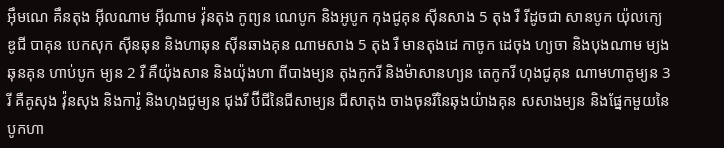អ៊ឹមណេ គឹនតុង អ៊ីលណាម អ៊ីណាម វ៉ុនតុង កូព្យន ណេបូក និងអូបូក កុងជូគុន ស៊ីនសាង 5 តុង រឺ រីដូចជា សានបូក យ៉ុលក្យេ ឌូជី បាគុន បេកសុក ស៊ីនឆុន និងហាឆុន ស៊ីនឆាងគុន ណាមសាង 5 តុង រឺ មានតុងដេ កាចូក ដេចុង ហ្យចា និងបុងណាម ម្យងឆុនគុន ហាប់បូក ម្យន 2 រឺ គឺយ៉ុងសាន និងយ៉ុងហា ពីបាងម្យន តុងកូករី និងម៉ាសានហ្យន តេកូករី ហុងជូគុន ណាមហាតូម្យន 3 រី គឺគូសុង វ៉ុនសុង និងការ៉ូ និងហុងជូម្យន ជុងរី ប៊ីជីនៃជីសាម្យន ជីសាតុង ចាងចុនរីនៃឆុងយ៉ាងគុន សសាងម្យន និងផ្នែកមួយនៃបូកហា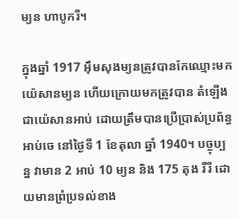ម្យន ហាបូករី។

ក្នុងឆ្នាំ 1917 អ៊ឹមសុងម្យនត្រូវបានកែឈ្មោះមក យ៉េសានម្យន ហើយក្រោយមកត្រូវបាន តំឡើងជាយ៉េសានអាប់ ដោយត្រឹមបានប្រើប្រាស់ប្រព័ន្ធអាប់ចេ នៅថ្ងៃទី 1 ខែតុលា ឆ្នាំ 1940។ បច្ចុប្បន្ន វាមាន 2 អាប់ 10 ម្យន និង 175 តុង រឺរី ដោយមានព្រំប្រទល់ខាង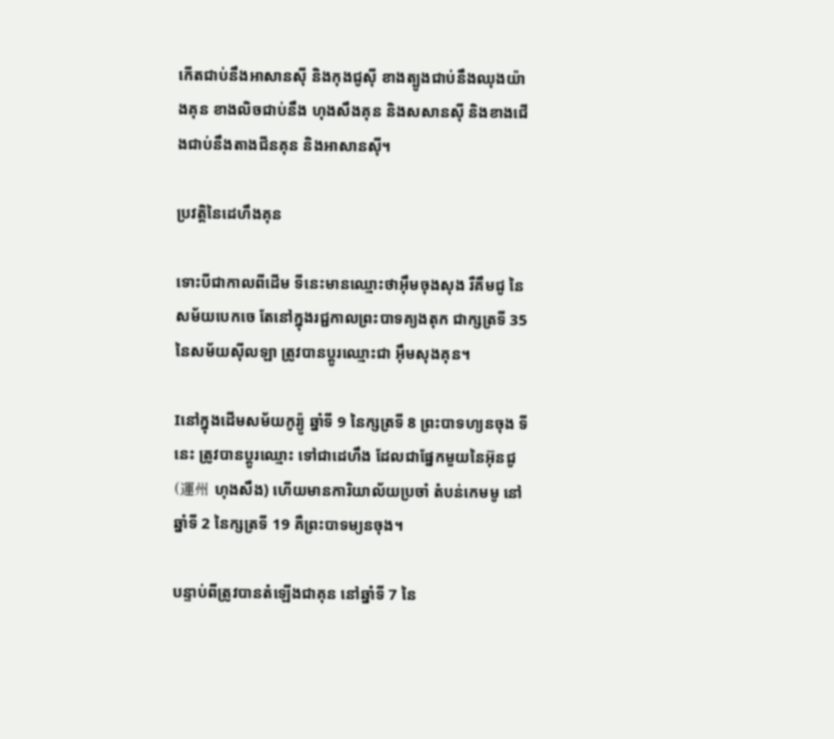កើតជាប់នឹងអាសានស៊ី និងកុងជូស៊ី ខាងត្បូងជាប់នឹងឈុងយ៉ាងគុន ខាងលិចជាប់នឹង ហុងសឹងគុន និងសសានស៊ី និងខាងជើងជាប់នឹងតាងជីនគុន និងអាសានស៊ី។

ប្រវត្តិនៃដេហឹងគុន

ទោះបីជាកាលពីដើម ទីនេះមានឈ្មោះថាអ៊ឹមចុងសុង រឺគឹមជូ នៃសម័យបេកចេ តែនៅក្នុងរជ្ជកាលព្រះបាទគ្យងតុក ជាក្សត្រទី 35 នៃសម័យស៊ីលឡា ត្រូវបានប្តូរឈ្មោះជា អ៊ឹមសុងគុន។

Iនៅក្នុងដើមសម័យកូរ្យ៉ូ ឆ្នាំទី 9 នៃក្សត្រទី 8 ព្រះបាទហ្យនចុង ទីនេះ ត្រូវបានប្តូរឈ្មោះ ទៅជាដេហឹង ដែលជាផ្នែកមួយនៃអ៊ុនជូ (運州 ហុងសឹង) ហើយមានការិយាល័យប្រចាំ តំបន់កេមមូ នៅឆ្នាំទី 2 នៃក្សត្រទី 19 គឺព្រះបាទម្យនចុង។

បន្ទាប់ពីត្រូវបានតំឡើងជាគុន នៅឆ្នាំទី 7 នៃ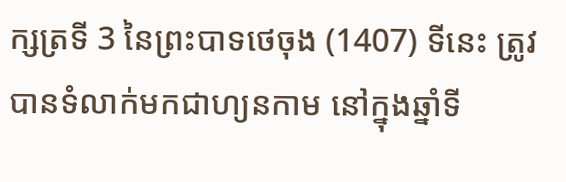ក្សត្រទី 3 នៃព្រះបាទថេចុង (1407) ទីនេះ ត្រូវបានទំលាក់មកជាហ្យនកាម នៅក្នុងឆ្នាំទី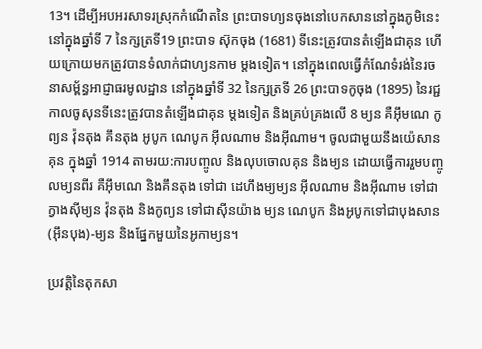13។ ដើម្បីអបអរសាទរស្រុកកំណើតនៃ ព្រះបាទហ្យនចុងនៅបេកសាននៅក្នុងភូមិនេះ នៅក្នុងឆ្នាំទី 7 នៃក្សត្រទី19 ព្រះបាទ ស៊ុកចុង (1681) ទីនេះត្រូវបានតំឡើងជាគុន ហើយក្រោយមកត្រូវបានទំលាក់ជាហ្យនកាម ម្តងទៀត។ នៅក្នុងពេលធ្វើកំណែទំរង់នៃរចនាសម្ព័ន្ធអាជ្ញាធរមូលដ្ឋាន នៅក្នុងឆ្នាំទី 32 នៃក្សត្រទី 26 ព្រះបាទកូចុង (1895) នៃរជ្ជកាលចូសុនទីនេះត្រូវបានតំឡើងជាគុន ម្តងទៀត និងគ្រប់គ្រងលើ 8 ម្យន គឺអ៊ឹមណេ កូព្យន វ៉ុនតុង គឹនតុង អូបូក ណេបូក អ៊ីលណាម និងអ៊ីណាម។ ចូលជាមួយនឹងយ៉េសានគុន ក្នុងឆ្នាំ 1914 តាមរយ:ការបញ្ចូល និងលុបចោលគុន និងម្យន ដោយធ្វើការរួមបញ្ចូលម្យនពីរ គឺអ៊ឹមណេ និងគឹនតុង ទៅជា ដេហឹងម្យម្យន អ៊ីលណាម និងអ៊ីណាម ទៅជាក្វាងស៊ីម្យន វ៉ុនតុង និងកូព្យន ទៅជាស៊ីនយ៉ាង ម្យន ណេបូក និងអូបូកទៅជាបុងសាន (អ៊ឹនបុង)-ម្យន និងផ្នែកមួយនៃអូកាម្យន។

ប្រវត្តិនៃតុកសា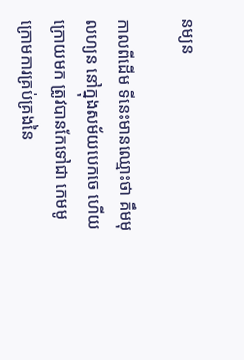នម្យន

កាលពីដើម ទីនេះមានឈ្មោះថា គឹមមុលហ្យន នៅក្នុងសម័យបេកចេ ហើយក្រោយមក ត្រូវបានកែទៅជា កេមមូ ក្រោមការគ្រប់គ្រងនៃ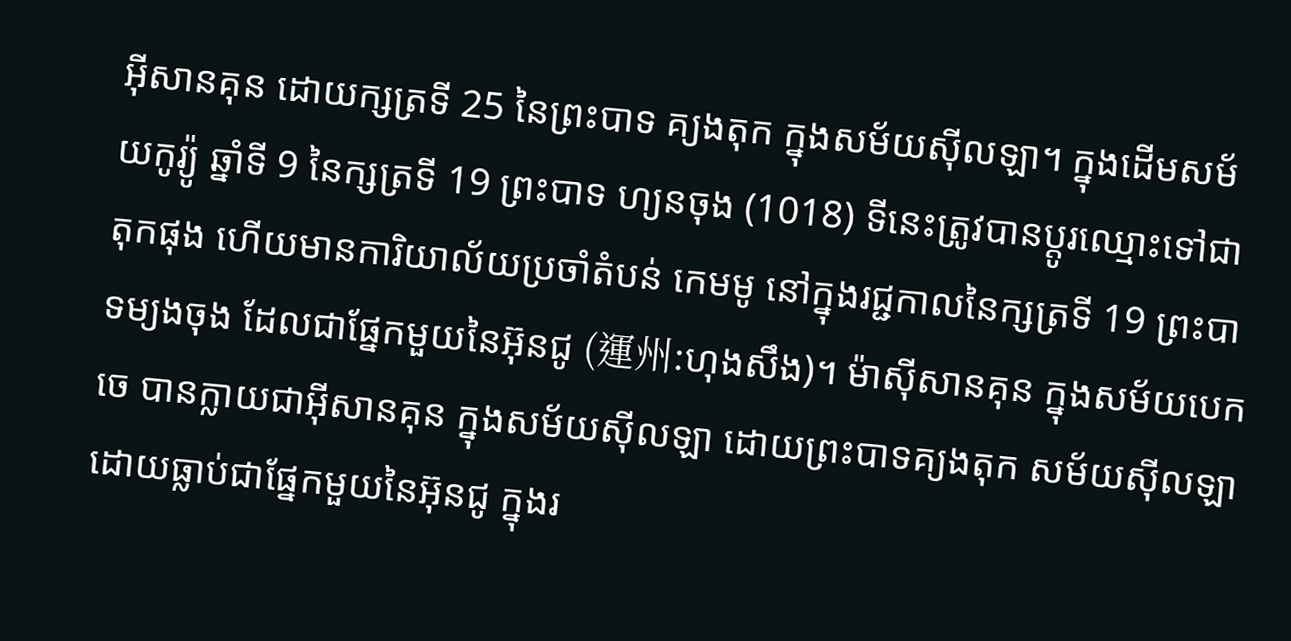អ៊ីសានគុន ដោយក្សត្រទី 25 នៃព្រះបាទ គ្យងតុក ក្នុងសម័យស៊ីលឡា។ ក្នុងដើមសម័យកូរ្យ៉ូ ឆ្នាំទី 9 នៃក្សត្រទី 19 ព្រះបាទ ហ្យនចុង (1018) ទីនេះត្រូវបានប្តូរឈ្មោះទៅជាតុកផុង ហើយមានការិយាល័យប្រចាំតំបន់ កេមមូ នៅក្នុងរជ្ជកាលនៃក្សត្រទី 19 ព្រះបាទម្យងចុង ដែលជាផ្នែកមួយនៃអ៊ុនជូ (運州:ហុងសឹង)។ ម៉ាស៊ីសានគុន ក្នុងសម័យបេកចេ បានក្លាយជាអ៊ីសានគុន ក្នុងសម័យស៊ីលឡា ដោយព្រះបាទគ្យងតុក សម័យស៊ីលឡា ដោយធ្លាប់ជាផ្នែកមួយនៃអ៊ុនជូ ក្នុងរ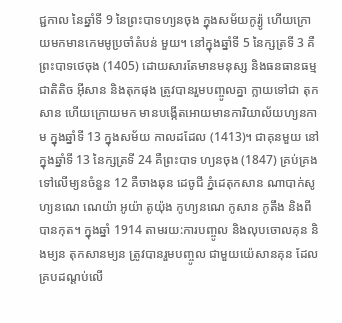ជ្ជកាល នៃឆ្នាំទី 9 នៃព្រះបាទហ្យនចុង ក្នុងសម័យកូរ្យ៉ូ ហើយក្រោយមកមានកេមមូប្រចាំតំបន់ មួយ។ នៅក្នុងឆ្នាំទី 5 នៃក្សត្រទី 3 គឺព្រះបាទថេចុង (1405) ដោយសារតែមានមនុស្ស និងធនធានធម្មជាតិតិច អ៊ីសាន និងតុកផុង ត្រូវបានរួមបញ្ចូលគ្នា ក្លាយទៅជា តុកសាន ហើយក្រោយមក មានបង្កើតអោយមានការិយាល័យហ្យនកាម ក្នុងឆ្នាំទី 13 ក្នុងសម័យ កាលដដែល (1413)។ ជាគុនមួយ នៅក្នុងឆ្នាំទី 13 នៃក្សត្រទី 24 គឺព្រះបាទ ហ្យនចុង (1847) គ្រប់គ្រងទៅលើម្យនចំនួន 12 គឺចាងឆុន ដេចូជី ភ្នំដេតុកសាន ណាបាក់សូ ហ្យនណេ ណេយ៉ា អូយ៉ា តូយ៉ុង កូហ្យនណេ កូសាន កូតឹង និងពីបានកុត។ ក្នុងឆ្នាំ 1914 តាមរយ:ការបញ្ចូល និងលុបចោលគុន និងម្យន តុកសានម្យន ត្រូវបានរួមបញ្ចូល ជាមួយយ៉េសានគុន ដែលគ្របដណ្តប់លើ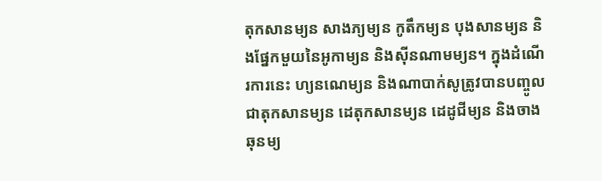តុកសានម្យន សាងភ្យម្យន កូតឹកម្យន បុងសានម្យន និងផ្នែកមួយនៃអូកាម្យន និងស៊ីនណាមម្យន។ ក្នុងដំណើរការនេះ ហ្យនណេម្យន និងណាបាក់សូត្រូវបានបញ្ចូលជាតុកសានម្យន ដេតុកសានម្យន ដេដូជីម្យន និងចាងឆុនម្យ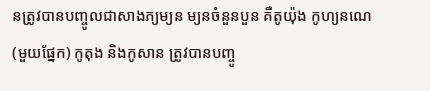នត្រូវបានបញ្ចូលជាសាងភ្យម្យន ម្យនចំនួនបួន គឺតូយ៉ុង កូហ្យនណេ (មួយផ្នែក) កូតុង និងកូសាន ត្រូវបានបញ្ចូ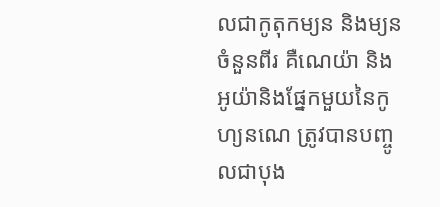លជាកូតុកម្យន និងម្យនចំនួនពីរ គឺណេយ៉ា និងអូយ៉ានិងផ្នែកមួយនៃកូហ្យនណេ ត្រូវបានបញ្ចូលជាបុង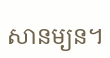សានម្យន។